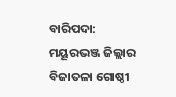ବାରିପଦା: ମୟୂରଭଞ୍ଜ ଜିଲ୍ଲାର ବିଜାତଳା ଗୋଷ୍ଠୀ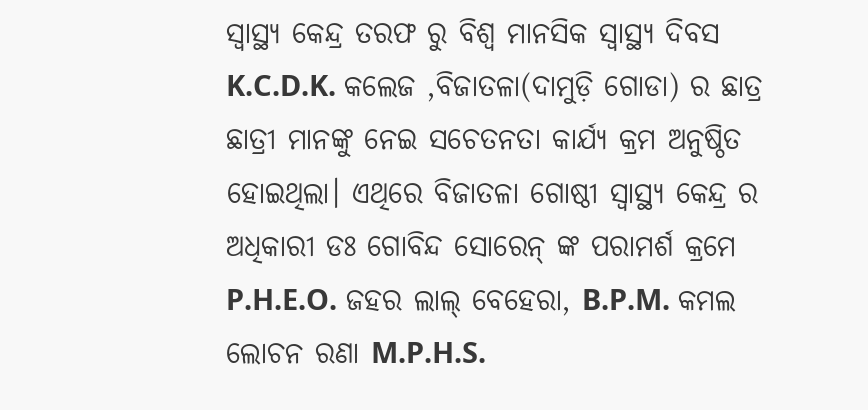ସ୍ବାସ୍ଥ୍ୟ କେନ୍ଦ୍ର ତରଫ ରୁ ବିଶ୍ଵ ମାନସିକ ସ୍ୱାସ୍ଥ୍ୟ ଦିବସ K.C.D.K. କଲେଜ ,ବିଜାତଳା(ଦାମୁଡ଼ି ଗୋଡା) ର ଛାତ୍ର ଛାତ୍ରୀ ମାନଙ୍କୁ ନେଇ ସଚେତନତା କାର୍ଯ୍ଯ କ୍ରମ ଅନୁଷ୍ଠିତ ହୋଇଥିଲା। ଏଥିରେ ବିଜାତଳା ଗୋଷ୍ଠୀ ସ୍ବାସ୍ଥ୍ୟ କେନ୍ଦ୍ର ର ଅଧିକାରୀ ଡଃ ଗୋବିନ୍ଦ ସୋରେନ୍ ଙ୍କ ପରାମର୍ଶ କ୍ରମେ P.H.E.O. ଜହର ଲାଲ୍ ବେହେରା, B.P.M. କମଲ ଲୋଚନ ରଣା M.P.H.S.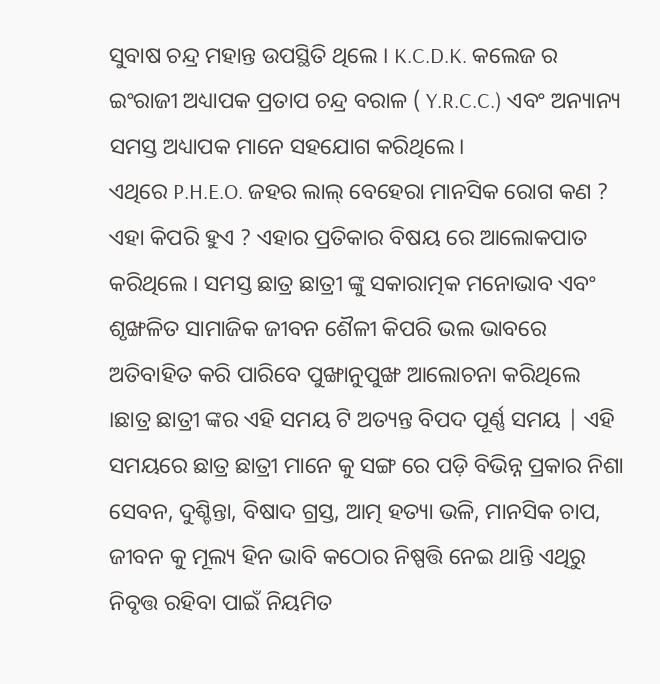ସୁବାଷ ଚନ୍ଦ୍ର ମହାନ୍ତ ଉପସ୍ଥିତି ଥିଲେ । K.C.D.K. କଲେଜ ର ଇଂରାଜୀ ଅଧ୍ୟାପକ ପ୍ରତାପ ଚନ୍ଦ୍ର ବରାଳ ( Y.R.C.C.) ଏବଂ ଅନ୍ୟାନ୍ୟ ସମସ୍ତ ଅଧ୍ୟାପକ ମାନେ ସହଯୋଗ କରିଥିଲେ।
ଏଥିରେ P.H.E.O. ଜହର ଲାଲ୍ ବେହେରା ମାନସିକ ରୋଗ କଣ ? ଏହା କିପରି ହୁଏ ? ଏହାର ପ୍ରତିକାର ବିଷୟ ରେ ଆଲୋକପାତ କରିଥିଲେ । ସମସ୍ତ ଛାତ୍ର ଛାତ୍ରୀ ଙ୍କୁ ସକାରାତ୍ମକ ମନୋଭାବ ଏବଂ ଶୃଙ୍ଖଳିତ ସାମାଜିକ ଜୀବନ ଶୈଳୀ କିପରି ଭଲ ଭାବରେ ଅତିବାହିତ କରି ପାରିବେ ପୁଙ୍ଖାନୁପୁଙ୍ଖ ଆଲୋଚନା କରିଥିଲେ ।ଛାତ୍ର ଛାତ୍ରୀ ଙ୍କର ଏହି ସମୟ ଟି ଅତ୍ୟନ୍ତ ବିପଦ ପୂର୍ଣ୍ଣ ସମୟ | ଏହି ସମୟରେ ଛାତ୍ର ଛାତ୍ରୀ ମାନେ କୁ ସଙ୍ଗ ରେ ପଡ଼ି ବିଭିନ୍ନ ପ୍ରକାର ନିଶା ସେବନ, ଦୁଶ୍ଚିନ୍ତା, ବିଷାଦ ଗ୍ରସ୍ତ, ଆତ୍ମ ହତ୍ୟା ଭଳି, ମାନସିକ ଚାପ, ଜୀବନ କୁ ମୂଲ୍ୟ ହିନ ଭାବି କଠୋର ନିଷ୍ପତ୍ତି ନେଇ ଥାନ୍ତି ଏଥିରୁ ନିବୃତ୍ତ ରହିବା ପାଇଁ ନିୟମିତ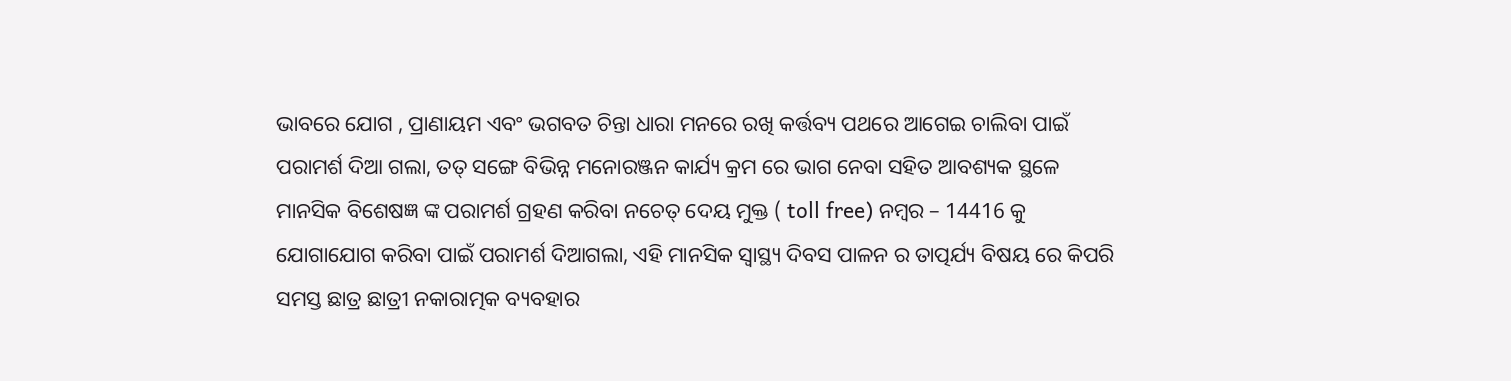ଭାବରେ ଯୋଗ , ପ୍ରାଣାୟମ ଏବଂ ଭଗବତ ଚିନ୍ତା ଧାରା ମନରେ ରଖି କର୍ତ୍ତବ୍ୟ ପଥରେ ଆଗେଇ ଚାଲିବା ପାଇଁ ପରାମର୍ଶ ଦିଆ ଗଲା, ତତ୍ ସଙ୍ଗେ ବିଭିନ୍ନ ମନୋରଞ୍ଜନ କାର୍ଯ୍ୟ କ୍ରମ ରେ ଭାଗ ନେବା ସହିତ ଆବଶ୍ୟକ ସ୍ଥଳେ ମାନସିକ ବିଶେଷଜ୍ଞ ଙ୍କ ପରାମର୍ଶ ଗ୍ରହଣ କରିବା ନଚେତ୍ ଦେୟ ମୁକ୍ତ ( toll free) ନମ୍ବର – 14416 କୁ ଯୋଗାଯୋଗ କରିବା ପାଇଁ ପରାମର୍ଶ ଦିଆଗଲା, ଏହି ମାନସିକ ସ୍ୱାସ୍ଥ୍ୟ ଦିବସ ପାଳନ ର ତାତ୍ପର୍ଯ୍ୟ ବିଷୟ ରେ କିପରି ସମସ୍ତ ଛାତ୍ର ଛାତ୍ରୀ ନକାରାତ୍ମକ ବ୍ୟବହାର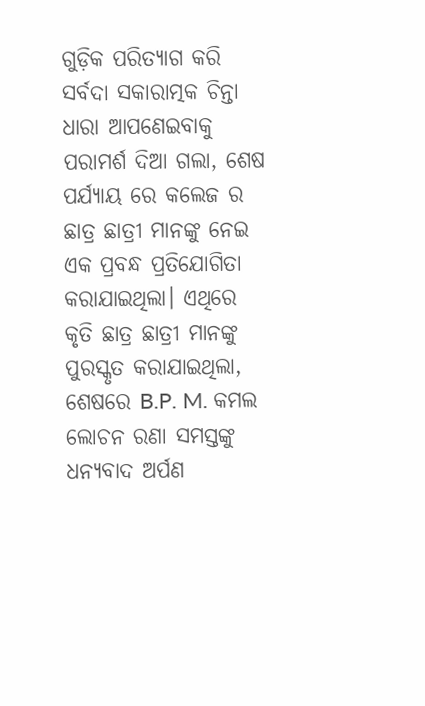ଗୁଡ଼ିକ ପରିତ୍ୟାଗ କରି ସର୍ବଦା ସକାରାତ୍ମକ ଚିନ୍ତା ଧାରା ଆପଣେଇବାକୁ ପରାମର୍ଶ ଦିଆ ଗଲା, ଶେଷ ପର୍ଯ୍ୟାୟ ରେ କଲେଜ ର ଛାତ୍ର ଛାତ୍ରୀ ମାନଙ୍କୁ ନେଇ ଏକ ପ୍ରବନ୍ଧ ପ୍ରତିଯୋଗିତା କରାଯାଇଥିଲା। ଏଥିରେ କୃତି ଛାତ୍ର ଛାତ୍ରୀ ମାନଙ୍କୁ ପୁରସ୍କୃତ କରାଯାଇଥିଲା, ଶେଷରେ B.P. M. କମଲ ଲୋଚନ ରଣା ସମସ୍ତଙ୍କୁ ଧନ୍ୟବାଦ ଅର୍ପଣ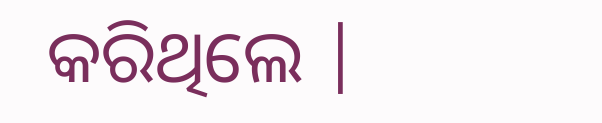କରିଥିଲେ |